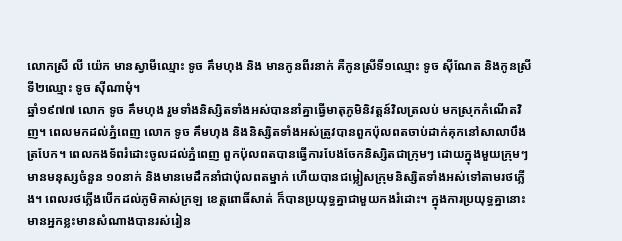លោកស្រី លី យ៉េក មានស្វាមីឈ្មោះ ទូច គឹមហុង និង មានកូនពីរនាក់ គឺកូនស្រីទី១ឈ្មោះ ទូច ស៊ីណែត និងកូនស្រីទី២ឈ្មោះ ទូច ស៊ីណាមុំ។
ឆ្នាំ១៩៧៧ លោក ទូច គឹមហុង រួមទាំងនិស្សិតទាំងអស់បាននាំគ្នាធ្វើមាតុភូមិនិវត្តន៍វិលត្រលប់ មកស្រុកកំណើតវិញ។ ពេលមកដល់ភ្នំពេញ លោក ទូច គឹមហុង និងនិស្សិតទាំងអស់ត្រូវបានពួកប៉ុលពតចាប់ដាក់គុកនៅសាលាបឹងត្របែក។ ពេលកងទ័ពរំដោះចូលដល់ភ្នំពេញ ពួកប៉ុលពតបានធ្វើការបែងចែកនិស្សិតជាក្រុមៗ ដោយក្នុងមួយក្រុមៗ មានមនុស្សចំនួន ១០នាក់ និងមានមេដឹកនាំជាប៉ុលពតម្នាក់ ហើយបានជម្លៀសក្រុមនិស្សិតទាំងអស់ទៅតាមរថភ្លើង។ ពេលរថភ្លើងបើកដល់ភូមិគាស់ក្រឡ ខេត្តពោធិ៍សាត់ ក៏បានប្រយុទ្ធគ្នាជាមួយកងរំដោះ។ ក្នុងការប្រយុទ្ធគ្នានោះ មានអ្នកខ្លះមានសំណាងបានរស់រៀន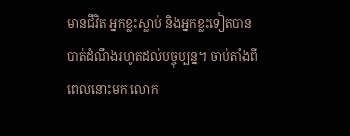មានជីវិត អ្នកខ្លះស្លាប់ និងអ្នកខ្លះទៀតបានបាត់ដំណឹងរហូតដល់បច្ចុប្បន្ន។ ចាប់តាំងពីពេលនោះមក លោក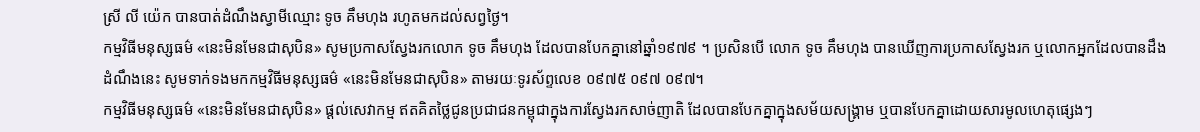ស្រី លី យ៉េក បានបាត់ដំណឹងស្វាមីឈ្មោះ ទូច គឹមហុង រហូតមកដល់សព្វថ្ងៃ។
កម្មវិធីមនុស្សធម៌ «នេះមិនមែនជាសុបិន» សូមប្រកាសស្វែងរកលោក ទូច គឹមហុង ដែលបានបែកគ្នានៅឆ្នាំ១៩៧៩ ។ ប្រសិនបើ លោក ទូច គឹមហុង បានឃើញការប្រកាសស្វែងរក ឬលោកអ្នកដែលបានដឹងដំណឹងនេះ សូមទាក់ទងមកកម្មវិធីមនុស្សធម៌ «នេះមិនមែនជាសុបិន» តាមរយៈទូរស័ព្ទលេខ ០៩៧៥ ០៩៧ ០៩៧។
កម្មវិធីមនុស្សធម៌ «នេះមិនមែនជាសុបិន» ផ្ដល់សេវាកម្ម ឥតគិតថ្លៃជូនប្រជាជនកម្ពុជាក្នុងការស្វែងរកសាច់ញាតិ ដែលបានបែកគ្នាក្នុងសម័យសង្គ្រាម ឬបានបែកគ្នាដោយសារមូលហេតុផ្សេងៗ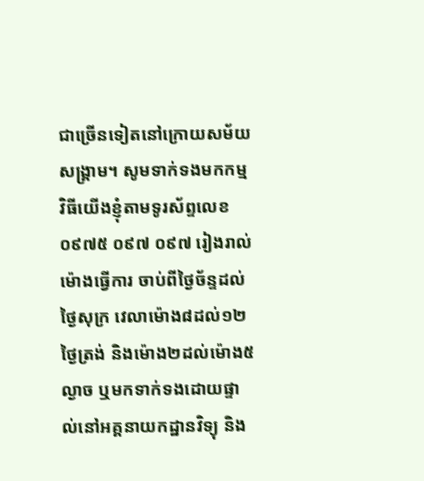ជាច្រើនទៀតនៅក្រោយសម័យសង្គ្រាម។ សូមទាក់ទងមកកម្មវិធីយើងខ្ញុំតាមទូរស័ព្ទលេខ ០៩៧៥ ០៩៧ ០៩៧ រៀងរាល់ម៉ោងធ្វើការ ចាប់ពីថ្ងៃច័ន្ទដល់ថ្ងៃសុក្រ វេលាម៉ោង៨ដល់១២ថ្ងៃត្រង់ និងម៉ោង២ដល់ម៉ោង៥ល្ងាច ឬមកទាក់ទងដោយផ្ទាល់នៅអគ្គនាយកដ្ឋានវិទ្យុ និង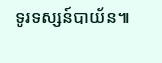ទូរទស្សន៍បាយ័ន៕